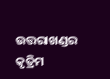ଉତ୍ତରାଖଣ୍ଡର କୃତ୍ରିମ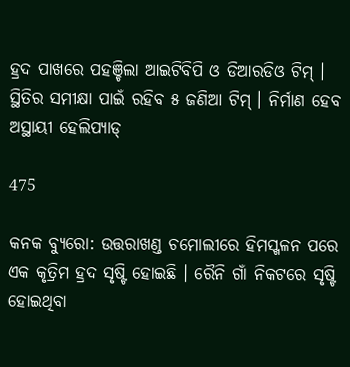ହ୍ରଦ ପାଖରେ ପହଞ୍ଚିଲା ଆଇଟିବିପି ଓ ଡିଆରଡିଓ ଟିମ୍ । ସ୍ଥିତିର ସମୀକ୍ଷା ପାଇଁ ରହିବ ୫ ଜଣିଆ ଟିମ୍ । ନିର୍ମାଣ ହେବ ଅସ୍ଥାୟୀ ହେଲିପ୍ୟାଡ୍

475

କନକ ବ୍ୟୁରୋ: ଉତ୍ତରାଖଣ୍ଡ ଚମୋଲୀରେ ହିମସ୍ଖଳନ ପରେ ଏକ କୃତ୍ରିମ ହ୍ରଦ ସୃଷ୍ଟି ହୋଇଛି । ରୈନି ଗାଁ ନିକଟରେ ସୃଷ୍ଟି ହୋଇଥିବା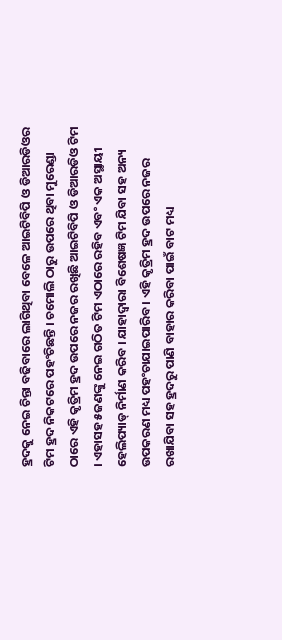ହ୍ରଦକୁ ନେଇ ଚିନ୍ତା ବଢିବାରେ ଲାଗିଥିବା ବେଳେ ଆଇଟିବିପି ଓ ଡିଆରଡିଓର ଟିମ ହ୍ରଦ ନିକଟରେ ପହଂଚିଛନ୍ତି । ଚମୋଲି ଠାରୁ ଉପରେ ଥିବା ମୁରେଣ୍ଡା ଠାରେ ଏହି କୃତ୍ରିମ ହ୍ରଦ ଉପରେ ନଜର ରଖିଛି ଆଇଟିବିପି ଓ ଡିଆରଡିଓ ଟିମ । ଏହାସହ ୫ଜଣଙ୍କୁ ନେଇ ଗଠିତ ଟିମ ଏଠାରେ ରହିବ ଏବଂ ଏକ ଅସ୍ଥାୟୀ ହେଲିପ୍ୟାଡ୍ ନିର୍ମାଣ କରିବ । ଯାହାଦ୍ୱାରା ବିଶେଷଜ୍ଞ ଟିମ ଯିବା ସହ ଅନ୍ୟ ଉପକରଣ ମଧ୍ୟ ପହଂଚାଯାଇପାରିବ । ଏହି କୃତ୍ରିମ ହ୍ରଦ ଉପରେ ନଜର ରଖାଯିବା ସହ ହ୍ରଦରୁ ପାଣି ବାହାର କରିବା ପାଇଁ ବାଟ ମଧ୍ୟ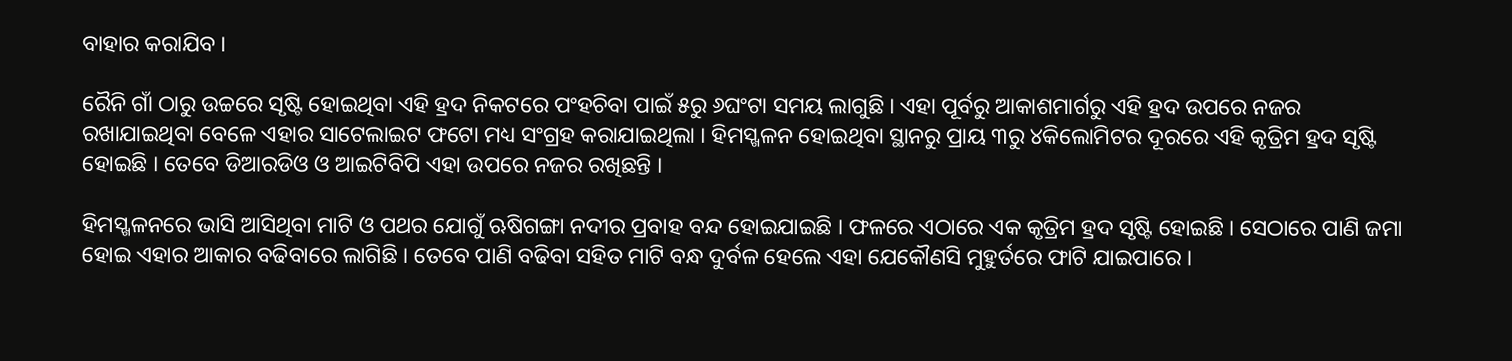ବାହାର କରାଯିବ ।

ରୈନି ଗାଁ ଠାରୁ ଉଚ୍ଚରେ ସୃଷ୍ଟି ହୋଇଥିବା ଏହି ହ୍ରଦ ନିକଟରେ ପଂହଚିବା ପାଇଁ ୫ରୁ ୬ଘଂଟା ସମୟ ଲାଗୁଛି । ଏହା ପୂର୍ବରୁ ଆକାଶମାର୍ଗରୁ ଏହି ହ୍ରଦ ଉପରେ ନଜର ରଖାଯାଇଥିବା ବେଳେ ଏହାର ସାଟେଲାଇଟ ଫଟୋ ମଧ୍ୟ ସଂଗ୍ରହ କରାଯାଇଥିଲା । ହିମସ୍ଖଳନ ହୋଇଥିବା ସ୍ଥାନରୁ ପ୍ରାୟ ୩ରୁ ୪କିଲୋମିଟର ଦୂରରେ ଏହି କୃତ୍ରିମ ହ୍ରଦ ସୃଷ୍ଟି ହୋଇଛି । ତେବେ ଡିଆରଡିଓ ଓ ଆଇଟିବିପି ଏହା ଉପରେ ନଜର ରଖିଛନ୍ତି ।

ହିମସ୍ଖଳନରେ ଭାସି ଆସିଥିବା ମାଟି ଓ ପଥର ଯୋଗୁଁ ଋଷିଗଙ୍ଗା ନଦୀର ପ୍ରବାହ ବନ୍ଦ ହୋଇଯାଇଛି । ଫଳରେ ଏଠାରେ ଏକ କୃତ୍ରିମ ହ୍ରଦ ସୃଷ୍ଟି ହୋଇଛି । ସେଠାରେ ପାଣି ଜମା ହୋଇ ଏହାର ଆକାର ବଢିବାରେ ଲାଗିଛି । ତେବେ ପାଣି ବଢିବା ସହିତ ମାଟି ବନ୍ଧ ଦୁର୍ବଳ ହେଲେ ଏହା ଯେକୌଣସି ମୁହୁର୍ତରେ ଫାଟି ଯାଇପାରେ ।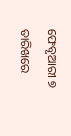ଫେବୃଆରୀ ୭ ତାରିଖରେ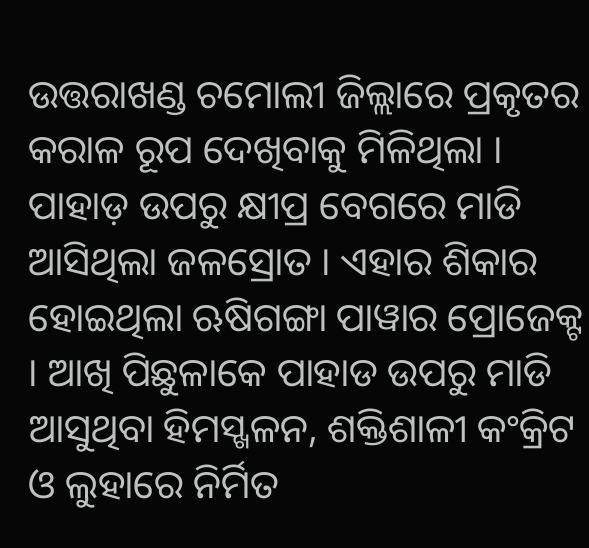ଉତ୍ତରାଖଣ୍ଡ ଚମୋଲୀ ଜିଲ୍ଲାରେ ପ୍ରକୃତର କରାଳ ରୂପ ଦେଖିବାକୁ ମିଳିଥିଲା । ପାହାଡ଼ ଉପରୁ କ୍ଷୀପ୍ର ବେଗରେ ମାଡି ଆସିଥିଲା ଜଳସ୍ରୋତ । ଏହାର ଶିକାର ହୋଇଥିଲା ଋଷିଗଙ୍ଗା ପାୱାର ପ୍ରୋଜେକ୍ଟ । ଆଖି ପିଛୁଳାକେ ପାହାଡ ଉପରୁ ମାଡି ଆସୁଥିବା ହିମସ୍ଖଳନ, ଶକ୍ତିଶାଳୀ କଂକ୍ରିଟ ଓ ଲୁହାରେ ନିର୍ମିତ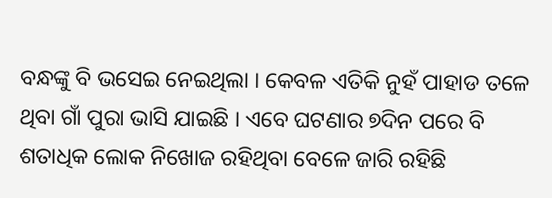ବନ୍ଧଙ୍କୁ ବି ଭସେଇ ନେଇଥିଲା । କେବଳ ଏତିକି ନୁହଁ ପାହାଡ ତଳେ ଥିବା ଗାଁ ପୁରା ଭାସି ଯାଇଛି । ଏବେ ଘଟଣାର ୭ଦିନ ପରେ ବି ଶତାଧିକ ଲୋକ ନିଖୋଜ ରହିଥିବା ବେଳେ ଜାରି ରହିଛି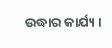ଉଦ୍ଧାର କାର୍ଯ୍ୟ ।